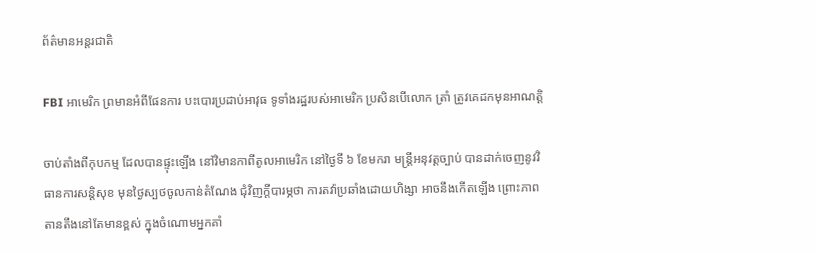ព័ត៌មានអន្តរជាតិ

FBI អាមេរិក ព្រមានអំពីផែនការ បះបោរប្រដាប់អាវុធ ទូទាំងរដ្ឋរបស់អាមេរិក ប្រសិនបើលោក ត្រាំ ត្រូវគេដកមុនអាណត្តិ

ចាប់តាំងពីកុបកម្ម ដែលបានផ្ទុះឡើង នៅវិមានកាពីតូលអាមេរិក នៅថ្ងៃទី ៦ ខែមករា មន្រ្តីអនុវត្តច្បាប់ បានដាក់ចេញនូវវិធានការសន្តិសុខ មុនថ្ងៃស្បថចូលកាន់តំណែង ជុំវិញក្តីបារម្ភថា ការតវ៉ាប្រឆាំងដោយហិង្សា អាចនឹងកើតឡើង ព្រោះភាពតានតឹងនៅតែមានខ្ពស់ ក្នុងចំណោមអ្នកគាំ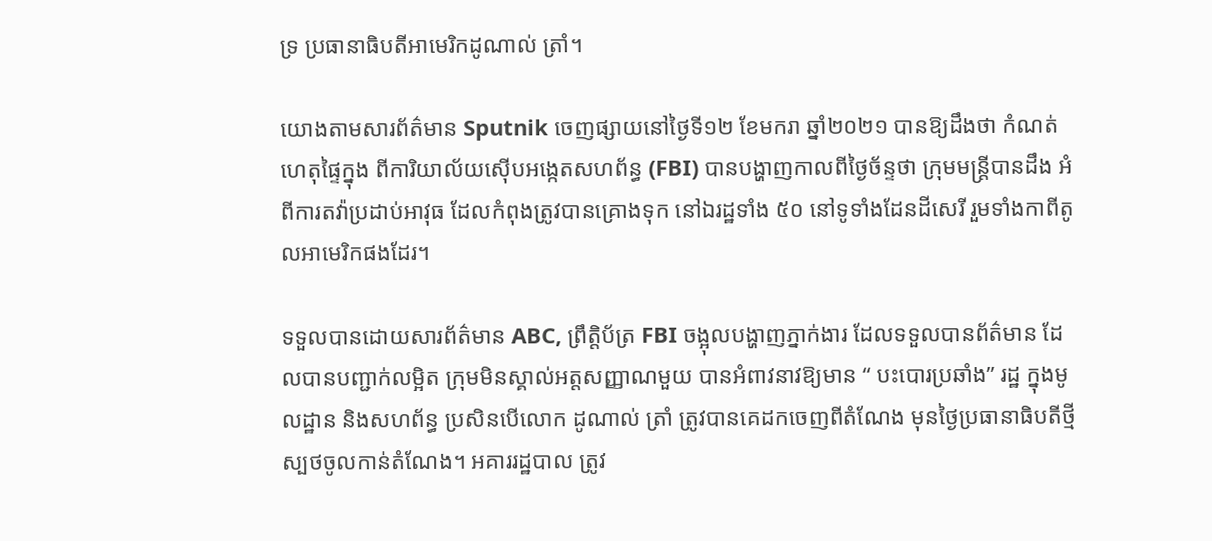ទ្រ ប្រធានាធិបតីអាមេរិកដូណាល់ ត្រាំ។

យោងតាមសារព័ត៌មាន Sputnik ចេញផ្សាយនៅថ្ងៃទី១២ ខែមករា ឆ្នាំ២០២១ បានឱ្យដឹងថា កំណត់ហេតុផ្ទៃក្នុង ពីការិយាល័យស៊ើបអង្កេតសហព័ន្ធ (FBI) បានបង្ហាញកាលពីថ្ងៃច័ន្ទថា ក្រុមមន្រ្តីបានដឹង អំពីការតវ៉ាប្រដាប់អាវុធ ដែលកំពុងត្រូវបានគ្រោងទុក នៅឯរដ្ឋទាំង ៥០ នៅទូទាំងដែនដីសេរី រួមទាំងកាពីតូលអាមេរិកផងដែរ។

ទទួលបានដោយសារព័ត៌មាន ABC, ព្រឹត្តិប័ត្រ FBI ចង្អុលបង្ហាញភ្នាក់ងារ ដែលទទួលបានព័ត៌មាន ដែលបានបញ្ជាក់លម្អិត ក្រុមមិនស្គាល់អត្តសញ្ញាណមួយ បានអំពាវនាវឱ្យមាន “ បះបោរប្រឆាំង” រដ្ឋ ក្នុងមូលដ្ឋាន និងសហព័ន្ធ ប្រសិនបើលោក ដូណាល់ ត្រាំ ត្រូវបានគេដកចេញពីតំណែង មុនថ្ងៃប្រធានាធិបតីថ្មីស្បថចូលកាន់តំណែង។ អគាររដ្ឋបាល ត្រូវ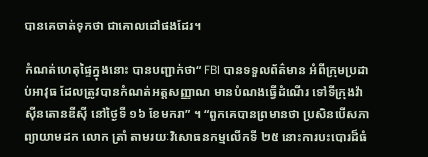បានគេចាត់ទុកថា ជាគោលដៅផងដែរ។

កំណត់ហេតុផ្ទៃក្នុងនោះ បានបញ្ជាក់ថា“ FBI បានទទួលព័ត៌មាន អំពីក្រុមប្រដាប់អាវុធ ដែលត្រូវបានកំណត់អត្តសញ្ញាណ មានបំណងធ្វើដំណើរ ទៅទីក្រុងវ៉ាស៊ីនតោនឌីស៊ី នៅថ្ងៃទី ១៦ ខែមករា” ។ “ពួកគេបានព្រមានថា ប្រសិនបើសភាព្យាយាមដក លោក ត្រាំ តាមរយៈវិសោធនកម្មលើកទី ២៥ នោះការបះបោរដ៏ធំ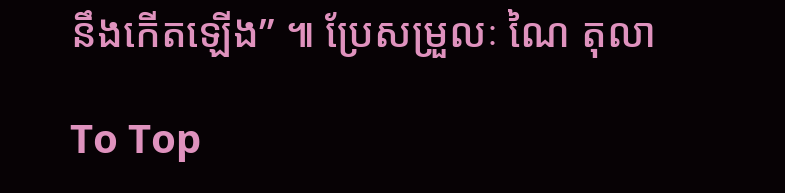នឹងកើតឡើង” ៕ ប្រែសម្រួលៈ ណៃ តុលា

To Top